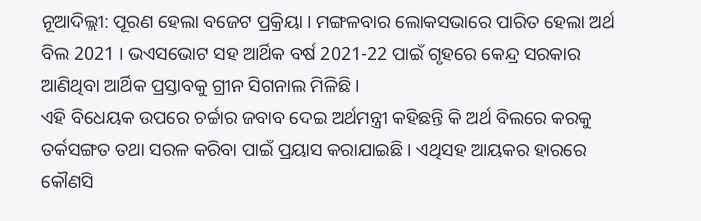ନୂଆଦିଲ୍ଲୀ: ପୂରଣ ହେଲା ବଜେଟ ପ୍ରକ୍ରିୟା । ମଙ୍ଗଳବାର ଲୋକସଭାରେ ପାରିତ ହେଲା ଅର୍ଥ ବିଲ 2021 । ଭଏସଭୋଟ ସହ ଆର୍ଥିକ ବର୍ଷ 2021-22 ପାଇଁ ଗୃହରେ କେନ୍ଦ୍ର ସରକାର ଆଣିଥିବା ଆର୍ଥିକ ପ୍ରସ୍ତାବକୁ ଗ୍ରୀନ ସିଗନାଲ ମିଳିଛି ।
ଏହି ବିଧେୟକ ଉପରେ ଚର୍ଚ୍ଚାର ଜବାବ ଦେଇ ଅର୍ଥମନ୍ତ୍ରୀ କହିଛନ୍ତି କି ଅର୍ଥ ବିଲରେ କରକୁ ତର୍କସଙ୍ଗତ ତଥା ସରଳ କରିବା ପାଇଁ ପ୍ରୟାସ କରାଯାଇଛି । ଏଥିସହ ଆୟକର ହାରରେ କୌଣସି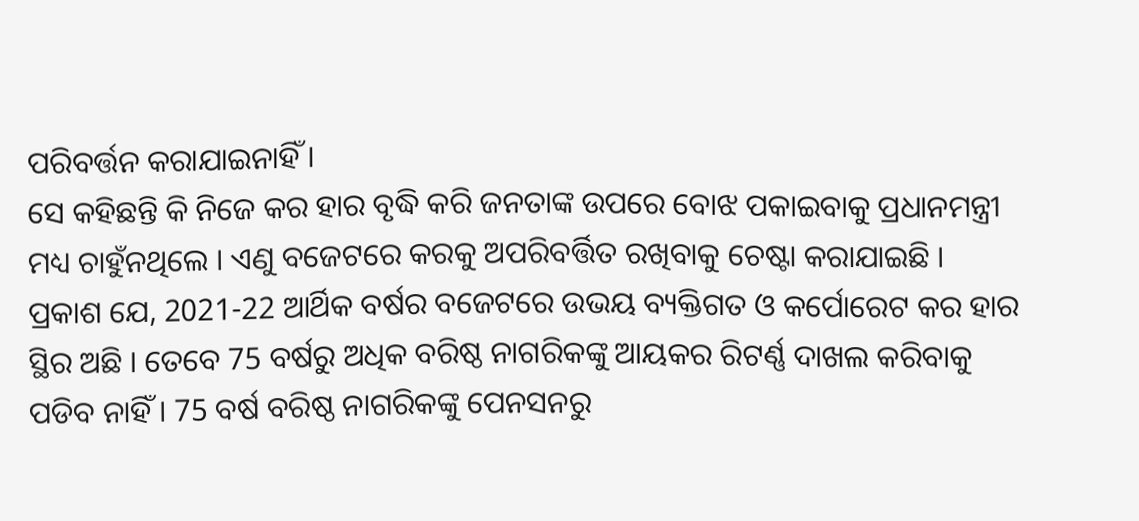ପରିବର୍ତ୍ତନ କରାଯାଇନାହିଁ ।
ସେ କହିଛନ୍ତି କି ନିଜେ କର ହାର ବୃଦ୍ଧି କରି ଜନତାଙ୍କ ଉପରେ ବୋଝ ପକାଇବାକୁ ପ୍ରଧାନମନ୍ତ୍ରୀ ମଧ୍ୟ ଚାହୁଁନଥିଲେ । ଏଣୁ ବଜେଟରେ କରକୁ ଅପରିବର୍ତ୍ତିତ ରଖିବାକୁ ଚେଷ୍ଟା କରାଯାଇଛି ।
ପ୍ରକାଶ ଯେ, 2021-22 ଆର୍ଥିକ ବର୍ଷର ବଜେଟରେ ଉଭୟ ବ୍ୟକ୍ତିଗତ ଓ କର୍ପୋରେଟ କର ହାର ସ୍ଥିର ଅଛି । ତେବେ 75 ବର୍ଷରୁ ଅଧିକ ବରିଷ୍ଠ ନାଗରିକଙ୍କୁ ଆୟକର ରିଟର୍ଣ୍ଣ ଦାଖଲ କରିବାକୁ ପଡିବ ନାହିଁ । 75 ବର୍ଷ ବରିଷ୍ଠ ନାଗରିକଙ୍କୁ ପେନସନରୁ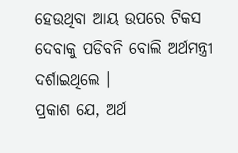ହେଉଥିବା ଆୟ ଉପରେ ଟିକସ ଦେବାକୁ ପଡିବନି ବୋଲି ଅର୍ଥମନ୍ତ୍ରୀ ଦର୍ଶାଇଥିଲେ ।
ପ୍ରକାଶ ଯେ, ଅର୍ଥ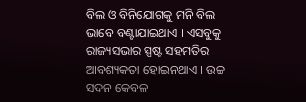ବିଲ ଓ ବିନିଯୋଗକୁ ମନି ବିଲ ଭାବେ ବଣ୍ଟାଯାଇଥାଏ । ଏସବୁକୁ ରାଜ୍ୟସଭାର ସ୍ପଷ୍ଟ ସହମତିର ଆବଶ୍ୟକତା ହୋଇନଥାଏ । ଉଚ୍ଚ ସଦନ କେବଳ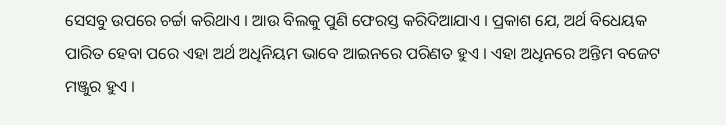ସେସବୁ ଉପରେ ଚର୍ଚ୍ଚା କରିଥାଏ । ଆଉ ବିଲକୁ ପୁଣି ଫେରସ୍ତ କରିଦିଆଯାଏ । ପ୍ରକାଶ ଯେ, ଅର୍ଥ ବିଧେୟକ ପାରିତ ହେବା ପରେ ଏହା ଅର୍ଥ ଅଧିନିୟମ ଭାବେ ଆଇନରେ ପରିଣତ ହୁଏ । ଏହା ଅଧିନରେ ଅନ୍ତିମ ବଜେଟ ମଞ୍ଜୁର ହୁଏ ।